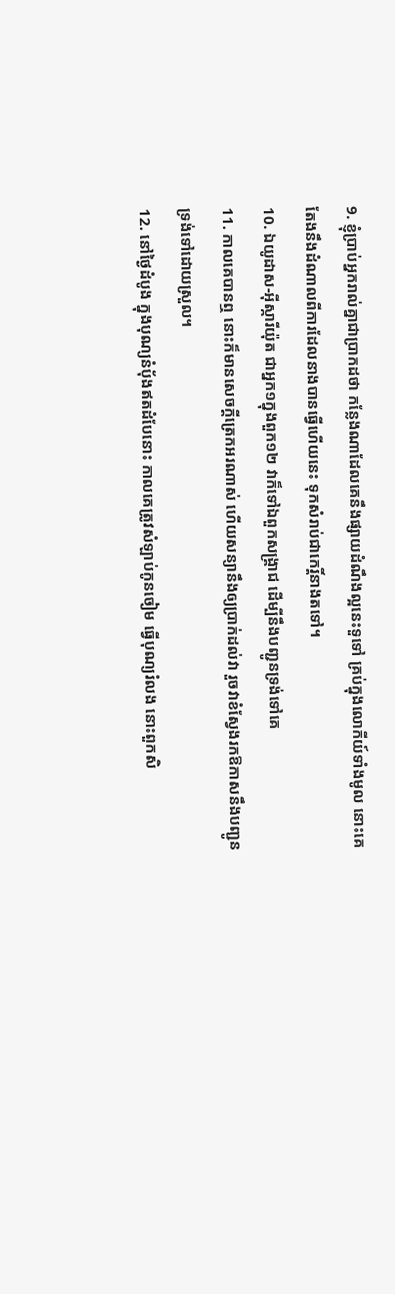9. ខ្ញុំប្រាប់អ្នករាល់គ្នាជាប្រាកដថា កន្លែងណាដែលគេនឹងផ្សាយដំណឹងល្អនេះទួទៅ គ្រប់ក្នុងលោកីយ៍ទាំងមូល នោះគេតែងនឹងដំណាលពីការដែលនាងបានធ្វើហើយនេះ ទុកសំរាប់ជាកេរ្តិ៍នាងតទៅ។
10. ឯយូដាស-អ៊ីស្ការីយ៉ុត ជាអ្នក១ក្នុងពួក១២ វាក៏ទៅឯពួកសង្គ្រាជ ដើម្បីនឹងបញ្ជូនទ្រង់ទៅគេ
11. កាលគេបានឮ នោះក៏មានសេចក្តីត្រេកអរណាស់ ហើយសន្យានឹងឲ្យប្រាក់ដល់វា រួចវាខំស្វែងរកឱកាសនឹងបញ្ជូនទ្រង់ទៅដោយស្រួល។
12. នៅថ្ងៃដំបូង ក្នុងបុណ្យនំបុ័ងឥតដំបែនោះ កាលគេត្រូវសំឡាប់កូនចៀម ធ្វើបុណ្យរំលង នោះពួកសិ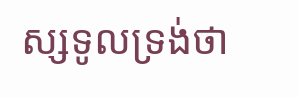ស្សទូលទ្រង់ថា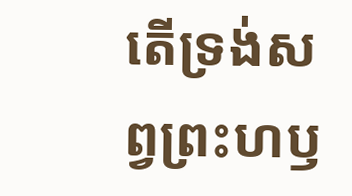តើទ្រង់សព្វព្រះហឫ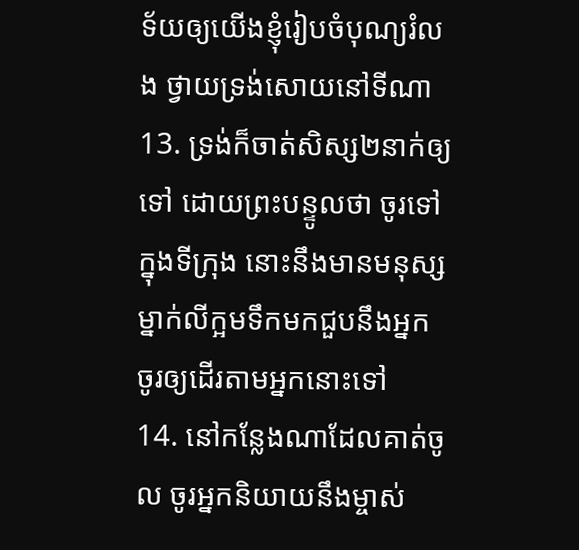ទ័យឲ្យយើងខ្ញុំរៀបចំបុណ្យរំលង ថ្វាយទ្រង់សោយនៅទីណា
13. ទ្រង់ក៏ចាត់សិស្ស២នាក់ឲ្យទៅ ដោយព្រះបន្ទូលថា ចូរទៅក្នុងទីក្រុង នោះនឹងមានមនុស្សម្នាក់លីក្អមទឹកមកជួបនឹងអ្នក ចូរឲ្យដើរតាមអ្នកនោះទៅ
14. នៅកន្លែងណាដែលគាត់ចូល ចូរអ្នកនិយាយនឹងម្ចាស់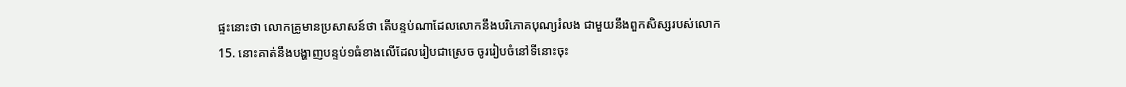ផ្ទះនោះថា លោកគ្រូមានប្រសាសន៍ថា តើបន្ទប់ណាដែលលោកនឹងបរិភោគបុណ្យរំលង ជាមួយនឹងពួកសិស្សរបស់លោក
15. នោះគាត់នឹងបង្ហាញបន្ទប់១ធំខាងលើដែលរៀបជាស្រេច ចូររៀបចំនៅទីនោះចុះ